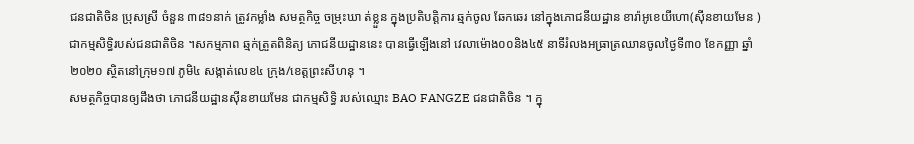ជនជាតិចិន ប្រុសស្រី ចំនួន ៣៨១នាក់ ត្រូវកម្លាំង សមត្ថកិច្ច ចម្រុះឃា ត់ខ្លួន ក្នុងប្រតិបត្តិការ ឆ្មក់ចូល ឆែកឆេរ នៅក្នុងភោជនីយដ្ឋាន ខារ៉ាអូខេយីហោ(ស៊ីនខាយមែន )ជាកម្មសិទ្ធិរបស់ជនជាតិចិន ។សកម្មភាព ឆ្មក់ត្រួតពិនិត្យ ភោជនីយដ្ឋាននេះ បានធ្វើឡើងនៅ វេលាម៉ោង០០និង៤៥ នាទីរំលងអធ្រាត្រឈានចូលថ្ងៃទី៣០ ខែកញ្ញា ឆ្នាំ ២០២០ ស្ថិតនៅក្រុម១៧ ភូមិ៤ សង្កាត់លេខ៤ ក្រុង/ខេត្តព្រះសីហនុ ។
សមត្ថកិច្ចបានឲ្យដឹងថា ភោជនីយដ្ឋានស៊ីនខាយមែន ជាកម្មសិទ្ធិ របស់ឈ្មោះ BAO FANGZE ជនជាតិចិន ។ ក្នុ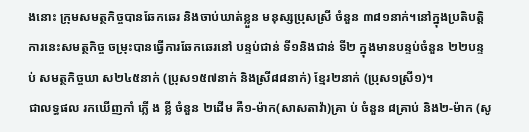ងនោះ ក្រុមសមត្ថកិច្ចបានឆែកឆេរ និងចាប់ឃាត់ខ្លួន មនុស្សប្រុសស្រី ចំនួន ៣៨១នាក់។នៅក្នុងប្រតិបត្តិការនេះសមត្ថកិច្ច ចម្រុះបានធ្វើការឆែកឆេរនៅ បន្ទប់ជាន់ ទី១និងជាន់ ទី២ ក្នុងមានបន្ទប់ចំនួន ២២បន្ទប់ សមត្ថកិច្ចឃា ស២៤៥នាក់ (ប្រុស១៥៧នាក់ និងស្រី៨៨នាក់) ខ្មែរ២នាក់ (ប្រុស១ស្រី១)។
ជាលទ្ធផល រកឃើញកាំ ភ្លើ ង ខ្លី ចំនួន ២ដើម គឺ១-ម៉ាក(សាសតាវ៉ា)គ្រា ប់ ចំនួន ៨គ្រាប់ និង២-ម៉ាក (សូ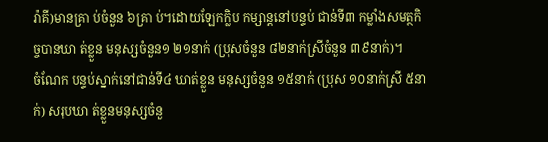រ៉ាគី)មានគ្រា ប់ចំនួន ៦គ្រា ប់។ដោយឡែកក្លិប កម្សាន្តនៅបន្ទប់ ជាន់ទី៣ កម្លាំងសមត្ថកិច្ចបានឃា ត់ខ្លួន មនុស្សចំនួន១ ២១នាក់ (ប្រុសចំនួន ៨២នាក់ស្រីចំនួន ៣៩នាក់)។
ចំណែក បន្ទប់ស្នាក់នៅជាន់ទី៤ ឃាត់ខ្លួន មនុស្សចំនួន ១៥នាក់ (ប្រុស ១០នាក់ស្រី ៥នាក់) សរុបឃា ត់ខ្លួនមនុស្សចំនួ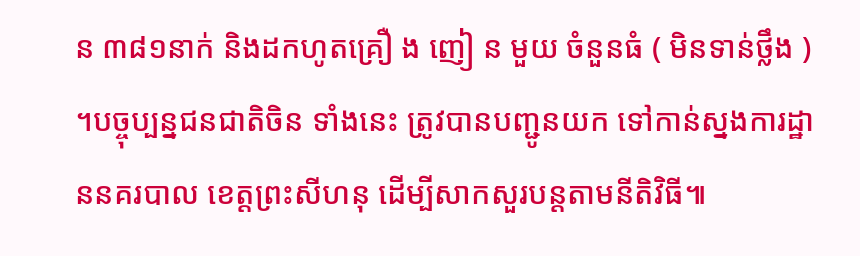ន ៣៨១នាក់ និងដកហូតគ្រឿ ង ញៀ ន មួយ ចំនួនធំ ( មិនទាន់ថ្លឹង ) ។បច្ចុប្បន្នជនជាតិចិន ទាំងនេះ ត្រូវបានបញ្ជូនយក ទៅកាន់ស្នងការដ្ឋាននគរបាល ខេត្តព្រះសីហនុ ដើម្បីសាកសួរបន្តតាមនីតិវិធី៕